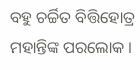ବହୁ ଚର୍ଚ୍ଚିତ ବିତ୍ତିହୋତ୍ର ମହାନ୍ତିଙ୍କ ପରଲୋକ ।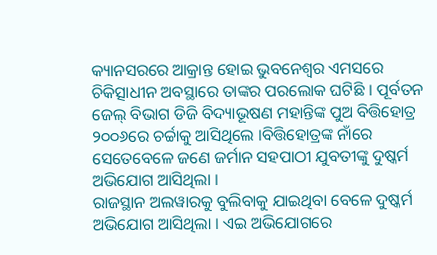କ୍ୟାନସରରେ ଆକ୍ରାନ୍ତ ହୋଇ ଭୁବନେଶ୍ୱର ଏମସରେ ଚିକିତ୍ସାଧୀନ ଅବସ୍ଥାରେ ତାଙ୍କର ପରଲୋକ ଘଟିଛି । ପୂର୍ବତନ ଜେଲ୍ ବିଭାଗ ଡିଜି ବିଦ୍ୟାଭୂଷଣ ମହାନ୍ତିଙ୍କ ପୁଅ ବିତ୍ତିହୋତ୍ର ୨୦୦୬ରେ ଚର୍ଚ୍ଚାକୁ ଆସିଥିଲେ ।ବିତ୍ତିହୋତ୍ରଙ୍କ ନାଁରେ ସେତେବେଳେ ଜଣେ ଜର୍ମାନ ସହପାଠୀ ଯୁବତୀଙ୍କୁ ଦୁଷ୍କର୍ମ ଅଭିଯୋଗ ଆସିଥିଲା ।
ରାଜସ୍ଥାନ ଅଲୱାରକୁ ବୁଲିବାକୁ ଯାଇଥିବା ବେଳେ ଦୁଷ୍କର୍ମ ଅଭିଯୋଗ ଆସିଥିଲା । ଏଇ ଅଭିଯୋଗରେ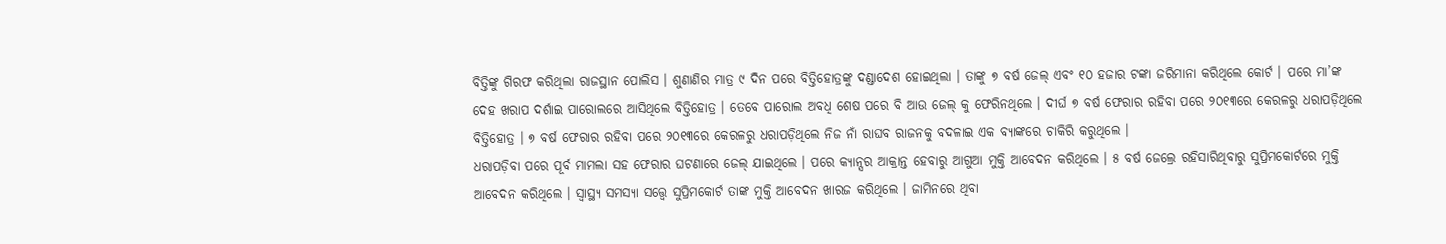ବିତ୍ତିଙ୍କୁ ଗିରଫ କରିଥିଲା ରାଜସ୍ଥାନ ପୋଲିସ । ଶୁଣାଣିର ମାତ୍ର ୯ ଦିନ ପରେ ବିତ୍ତିହୋତ୍ରଙ୍କୁ ଦଣ୍ଡାଦେଶ ହୋଇଥିଲା । ତାଙ୍କୁ ୭ ବର୍ଷ ଜେଲ୍ ଏବଂ ୧୦ ହଜାର ଟଙ୍କା ଜରିମାନା କରିଥିଲେ କୋର୍ଟ । ପରେ ମା’ଙ୍କ ଦେହ ଖରାପ ଦର୍ଶାଇ ପାରୋଲରେ ଆସିଥିଲେ ବିତ୍ତିହୋତ୍ର । ତେବେ ପାରୋଲ ଅବଧି ଶେଷ ପରେ ବି ଆଉ ଜେଲ୍ କୁ ଫେରିନଥିଲେ । ଦୀର୍ଘ ୭ ବର୍ଷ ଫେରାର ରହିବା ପରେ ୨୦୧୩ରେ କେରଳରୁ ଧରାପଡ଼ିଥିଲେ ବିତ୍ତିହୋତ୍ର । ୭ ବର୍ଷ ଫେରାର ରହିବା ପରେ ୨୦୧୩ରେ କେରଳରୁ ଧରାପଡ଼ିଥିଲେ ନିଜ ନାଁ ରାଘବ ରାଜନକୁ ବଦଳାଇ ଏକ ବ୍ୟାଙ୍କରେ ଚାକିରି କରୁଥିଲେ ।
ଧରାପଡ଼ିବା ପରେ ପୂର୍ବ ମାମଲା ସହ ଫେରାର ଘଟଣାରେ ଜେଲ୍ ଯାଇଥିଲେ । ପରେ କ୍ୟାନ୍ସର ଆକ୍ରାନ୍ତ ହେବାରୁ ଆଗୁଆ ମୁକ୍ତି ଆବେଦନ କରିଥିଲେ । ୫ ବର୍ଷ ଜେଲ୍ରେ ରହିସାରିଥିବାରୁ ସୁପ୍ରିମକୋର୍ଟରେ ମୁକ୍ତି ଆବେଦନ କରିଥିଲେ । ସ୍ୱାସ୍ଥ୍ୟ ସମସ୍ୟା ସତ୍ତ୍ୱେ ସୁପ୍ରିମକୋର୍ଟ ତାଙ୍କ ମୁକ୍ତି ଆବେଦନ ଖାରଜ କରିଥିଲେ । ଜାମିନରେ ଥିବା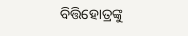ବିତ୍ତିହୋତ୍ରଙ୍କୁ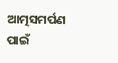ଆତ୍ମସମର୍ପଣ ପାଇଁ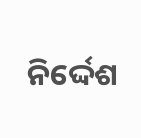ନିର୍ଦ୍ଦେଶ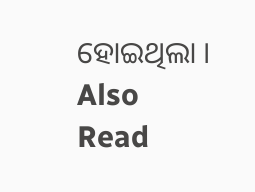ହୋଇଥିଲା ।
Also Read